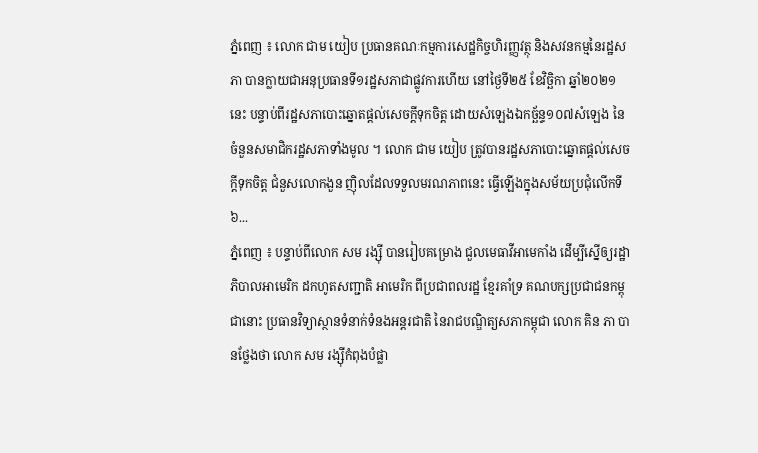ភ្នំពេញ ៖ លោក ជាម យៀប ប្រធានគណៈកម្មការសេដ្ឋកិច្ចហិរញ្ញវត្ថុ និងសវនកម្មនៃរដ្ឋសភា បានក្លាយជាអនុប្រធានទី១រដ្ឋសភាជាផ្លូវការហើយ នៅថ្ងៃទី២៥ ខែវិច្ឆិកា ឆ្នាំ២០២១នេះ បន្ទាប់ពីរដ្ឋសភាបោះឆ្នោតផ្តល់សេចក្តីទុកចិត្ត ដោយសំឡេងឯកច្ឆ័ន្ទ១០៧សំឡេង នៃចំនួនសមាជិករដ្ឋសភាទាំងមូល ។ លោក ជាម យៀប ត្រូវបានរដ្ឋសភាបោះឆ្នោតផ្តល់សេចក្តីទុកចិត្ត ជំនួសលោកងួន ញ៉ិលដែលទទួលមរណភាពនេះ ធ្វើឡើងក្នុងសម័យប្រជុំលើកទី៦...
ភ្នំពេញ ៖ បន្ទាប់ពីលោក សម រង្ស៊ី បានរៀបគម្រោង ជួលមេធាវីអាមេកាំង ដើម្បីស្នើឲ្យរដ្ឋាភិបាលអាមេរិក ដកហូតសញ្ជាតិ អាមេរិក ពីប្រជាពលរដ្ឋ ខ្មែរគាំទ្រ គណបក្សប្រជាជនកម្ពុជានោះ ប្រធានវិទ្យាស្ថានទំនាក់ទំនងអន្តរជាតិ នៃរាជបណ្ឌិត្យសភាកម្ពុជា លោក គិន ភា បានថ្លែងថា លោក សម រង្ស៊ីកំពុងបំផ្លា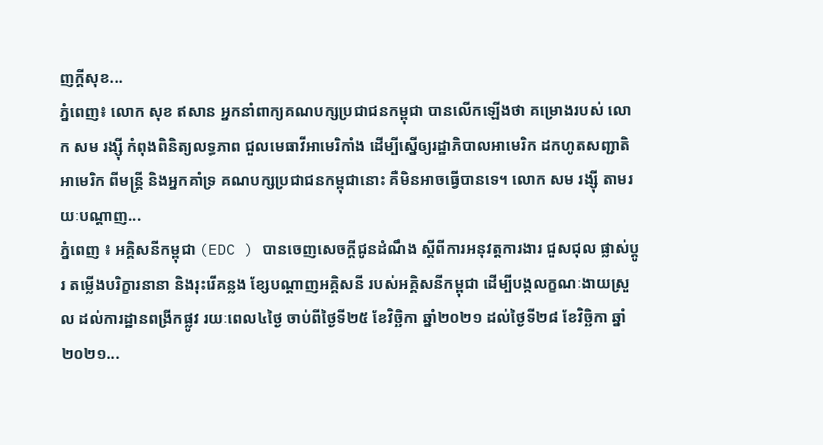ញក្តីសុខ...
ភ្នំពេញ៖ លោក សុខ ឥសាន អ្នកនាំពាក្យគណបក្សប្រជាជនកម្ពុជា បានលើកឡើងថា គម្រោងរបស់ លោក សម រង្ស៊ី កំពុងពិនិត្យលទ្ធភាព ជួលមេធាវីអាមេរិកាំង ដើម្បីស្នើឲ្យរដ្ឋាភិបាលអាមេរិក ដកហូតសញ្ជាតិអាមេរិក ពីមន្រ្តី និងអ្នកគាំទ្រ គណបក្សប្រជាជនកម្ពុជានោះ គឺមិនអាចធ្វើបានទេ។ លោក សម រង្ស៊ី តាមរយៈបណ្តាញ...
ភ្នំពេញ ៖ អគ្គិសនីកម្ពុជា (EDC ) បានចេញសេចក្តីជូនដំណឹង ស្តីពីការអនុវត្តការងារ ជួសជុល ផ្លាស់ប្តូរ តម្លើងបរិក្ខារនានា និងរុះរើគន្លង ខ្សែបណ្តាញអគ្គិសនី របស់អគ្គិសនីកម្ពុជា ដើម្បីបង្កលក្ខណៈងាយស្រួល ដល់ការដ្ឋានពង្រីកផ្លូវ រយៈពេល៤ថ្ងៃ ចាប់ពីថ្ងៃទី២៥ ខែវិច្ឆិកា ឆ្នាំ២០២១ ដល់ថ្ងៃទី២៨ ខែវិច្ឆិកា ឆ្នាំ២០២១...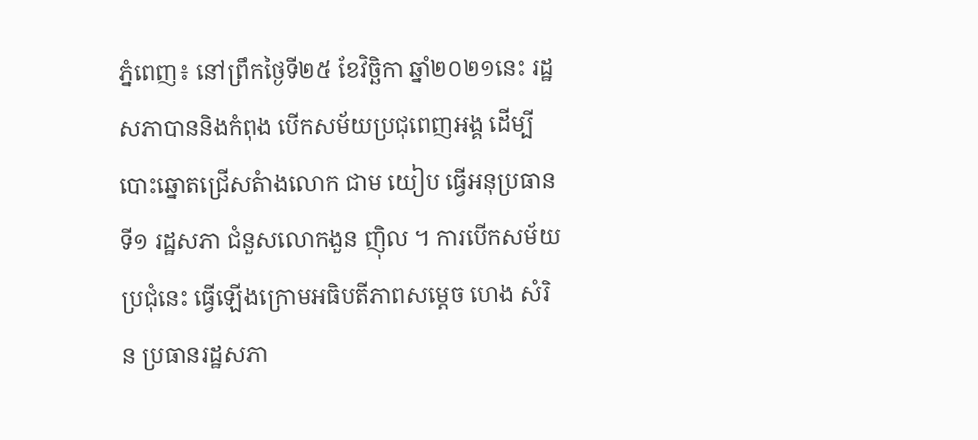ភ្នំពេញ៖ នៅព្រឹកថ្ងៃទី២៥ ខែវិច្ឆិកា ឆ្នាំ២០២១នេះ រដ្ឋសភាបាននិងកំពុង បើកសម័យប្រជុពេញអង្គ ដើម្បីបោះឆ្នោតជ្រើសតំាងលោក ជាម យៀប ធ្វើអនុប្រធានទី១ រដ្ឋសភា ជំនួសលោកងួន ញ៉ិល ។ ការបើកសម័យប្រជុំនេះ ធ្វើឡើងក្រោមអធិបតីភាពសម្តេច ហេង សំរិន ប្រធានរដ្ឋសភា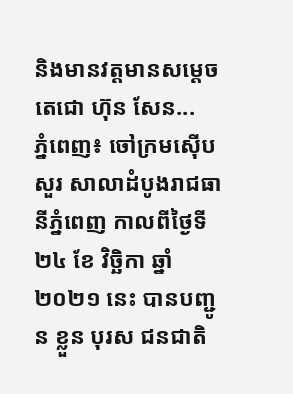និងមានវត្តមានសម្តេចតេជោ ហ៊ុន សែន...
ភ្នំពេញ៖ ចៅក្រមស៊ើបសួរ សាលាដំបូងរាជធានីភ្នំពេញ កាលពីថ្ងៃទី ២៤ ខែ វិច្ឆិកា ឆ្នាំ ២០២១ នេះ បានបញ្ជូន ខ្លួន បុរស ជនជាតិ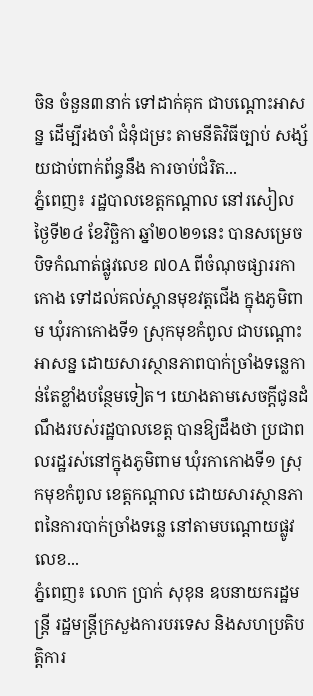ចិន ចំនួន៣នាក់ ទៅដាក់គុក ជាបណ្ដោះអាសន្ន ដើម្បីរងចាំ ជំនុំជម្រះ តាមនីតិវិធីច្បាប់ សង្ស័យជាប់ពាក់ព័ន្ធនឹង ការចាប់ជំរិត...
ភ្នំពេញ៖ រដ្ឋបាលខេត្តកណ្ដាល នៅរសៀលថ្ងៃទី២៤ ខែវិច្ឆិកា ឆ្នាំ២០២១នេះ បានសម្រេចបិទកំណាត់ផ្លូវលេខ ៧០A ពីចំណុចផ្សាររកាកោង ទៅដល់គល់ស្ពានមុខវត្តជើង ក្នុងភូមិពាម ឃុំរកាកោងទី១ ស្រុកមុខកំពូល ជាបណ្តោះអាសន្ន ដោយសារស្ថានភាពបាក់ច្រាំងទន្លេកាន់តែខ្លាំងបន្ថែមទៀត។ យោងតាមសេចក្ដីជូនដំណឹងរបស់រដ្ឋបាលខេត្ត បានឱ្យដឹងថា ប្រជាពលរដ្ឋរស់នៅក្នុងភូមិពាម ឃុំរកាកោងទី១ ស្រុកមុខកំពូល ខេត្តកណ្តាល ដោយសារស្ថានភាពនៃការបាក់ច្រាំងទន្លេ នៅតាមបណ្ដោយផ្លូវលេខ...
ភ្នំពេញ៖ លោក ប្រាក់ សុខុន ឧបនាយករដ្ឋមន្រ្តី រដ្ឋមន្រ្តីក្រសួងការបរទេស និងសហប្រតិបត្តិការ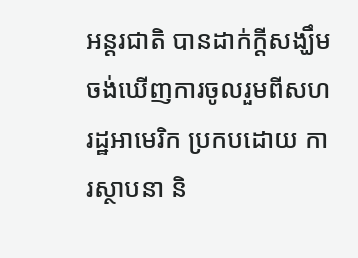អន្តរជាតិ បានដាក់ក្ដីសង្ឃឹមចង់ឃើញការចូលរួមពីសហរដ្ឋអាមេរិក ប្រកបដោយ ការស្ថាបនា និ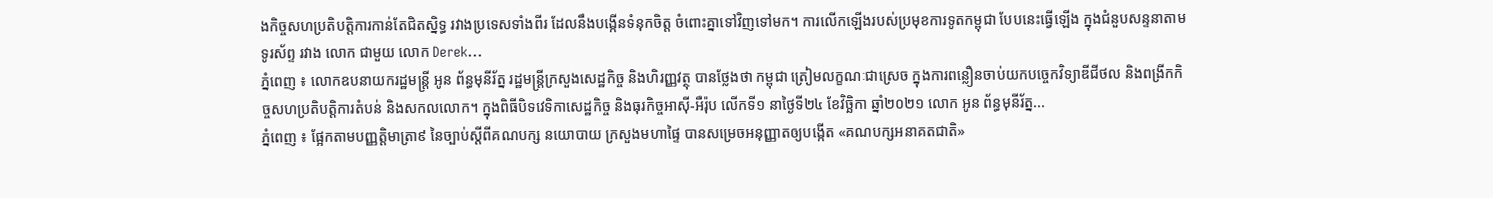ងកិច្ចសហប្រតិបត្តិការកាន់តែជិតស្និទ្ធ រវាងប្រទេសទាំងពីរ ដែលនឹងបង្កើនទំនុកចិត្ត ចំពោះគ្នាទៅវិញទៅមក។ ការលើកឡើងរបស់ប្រមុខការទូតកម្ពុជា បែបនេះធ្វើឡើង ក្នុងជំនួបសន្ទនាតាមទូរស័ព្ទ រវាង លោក ជាមួយ លោក Derek...
ភ្នំពេញ ៖ លោកឧបនាយករដ្ឋមន្រ្តី អូន ព័ន្ធមុនីរ័ត្ន រដ្ឋមន្ត្រីក្រសួងសេដ្ឋកិច្ច និងហិរញ្ញវត្ថុ បានថ្លែងថា កម្ពុជា ត្រៀមលក្ខណៈជាស្រេច ក្នុងការពន្លឿនចាប់យកបច្ចេកវិទ្យាឌីជីថល និងពង្រីកកិច្ចសហប្រតិបត្តិការតំបន់ និងសកលលោក។ ក្នុងពិធីបិទវេទិកាសេដ្ឋកិច្ច និងធុរកិច្ចអាស៊ី-អឺរ៉ុប លើកទី១ នាថ្ងៃទី២៤ ខែវិច្ឆិកា ឆ្នាំ២០២១ លោក អូន ព័ន្ធមុនីរ័ត្ន...
ភ្នំពេញ ៖ ផ្អែកតាមបញ្ញត្តិមាត្រា៩ នៃច្បាប់ស្តីពីគណបក្ស នយោបាយ ក្រសួងមហាផ្ទៃ បានសម្រេចអនុញ្ញាតឲ្យបង្កើត «គណបក្សអនាគតជាតិ»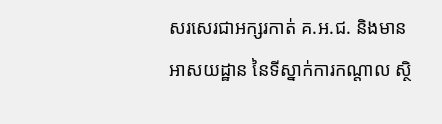សរសេរជាអក្សរកាត់ គ.អ.ជ. និងមានអាសយដ្ឋាន នៃទីស្នាក់ការកណ្តាល ស្ថិ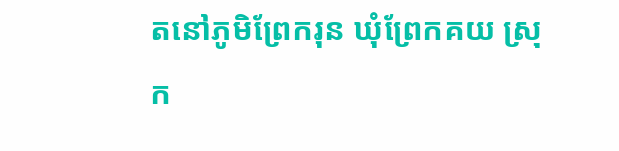តនៅភូមិព្រែករុន ឃុំព្រែកគយ ស្រុក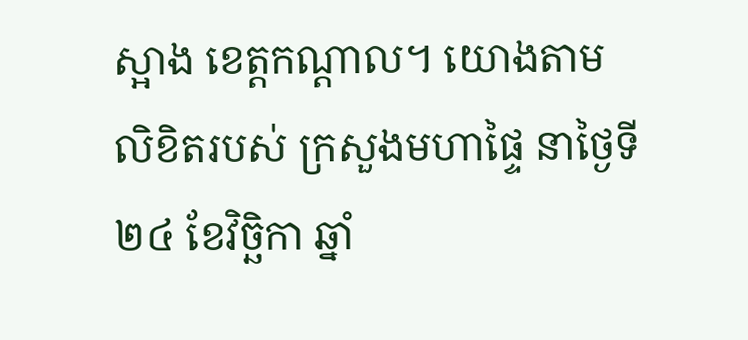ស្អាង ខេត្តកណ្តាល។ យោងតាមលិខិតរបស់ ក្រសួងមហាផ្ទៃ នាថ្ងៃទី២៤ ខែវិច្ឆិកា ឆ្នាំ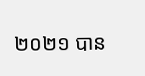២០២១ បាន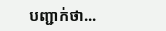បញ្ជាក់ថា...